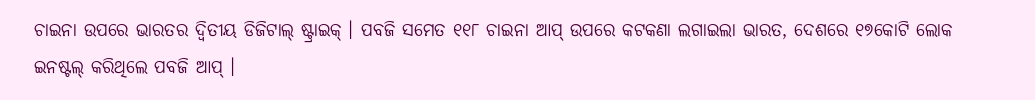ଚାଇନା ଉପରେ ଭାରତର ଦ୍ୱିତୀୟ ଡିଜିଟାଲ୍ ଷ୍ଟ୍ରାଇକ୍ । ପବଜି ସମେତ ୧୧୮ ଚାଇନା ଆପ୍ ଉପରେ କଟକଣା ଲଗାଇଲା ଭାରତ, ଦେଶରେ ୧୭କୋଟି ଲୋକ ଇନଷ୍ଟଲ୍ କରିଥିଲେ ପବଜି ଆପ୍ ।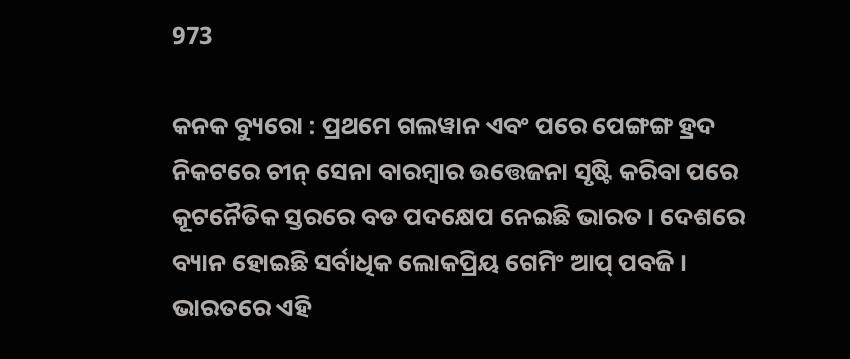973

କନକ ବ୍ୟୁରୋ : ପ୍ରଥମେ ଗଲୱାନ ଏବଂ ପରେ ପେଙ୍ଗଙ୍ଗ ହ୍ରଦ ନିକଟରେ ଚୀନ୍ ସେନା ବାରମ୍ବାର ଉତ୍ତେଜନା ସୃଷ୍ଟି କରିବା ପରେ କୂଟନୈତିକ ସ୍ତରରେ ବଡ ପଦକ୍ଷେପ ନେଇଛି ଭାରତ । ଦେଶରେ ବ୍ୟାନ ହୋଇଛି ସର୍ବାଧିକ ଲୋକପ୍ରିୟ ଗେମିଂ ଆପ୍ ପବଜି । ଭାରତରେ ଏହି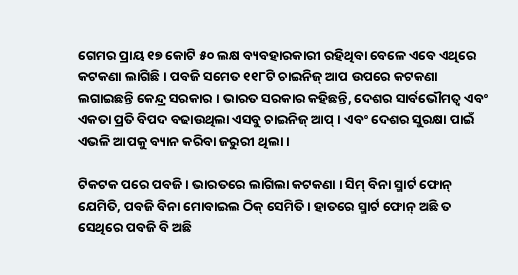ଗେମର ପ୍ରାୟ ୧୭ କୋଟି ୫୦ ଲକ୍ଷ ବ୍ୟବହାରକାରୀ ରହିଥିବା ବେଳେ ଏବେ ଏଥିରେ କଟକଣା ଲାଗିଛି । ପବଜି ସମେତ ୧୧୮ଟି ଚାଇନିଜ୍ ଆପ ଉପରେ କଟକଣା ଲଗାଇଛନ୍ତି କେନ୍ଦ୍ର ସରକାର । ଭାରତ ସରକାର କହିଛନ୍ତି, ଦେଶର ସାର୍ବଭୌମତ୍ୱ ଏବଂ ଏକତା ପ୍ରତି ବିପଦ ବଢାଉଥିଲା ଏସବୁ ଚାଇନିଜ୍ ଆପ୍ । ଏବଂ ଦେଶର ସୁରକ୍ଷା ପାଇଁ ଏଭଳି ଆପକୁ ବ୍ୟାନ କରିବା ଜରୁରୀ ଥିଲା ।

ଟିକଟକ ପରେ ପବଜି । ଭାରତରେ ଲାଗିଲା କଟକଣା । ସିମ୍ ବିନା ସ୍ମାର୍ଟ ଫୋନ୍ ଯେମିତି, ପବଜି ବିନା ମୋବାଇଲ ଠିକ୍ ସେମିତି । ହାତରେ ସ୍ମାର୍ଟ ଫୋନ୍ ଅଛି ତ ସେଥିରେ ପବଜି ବି ଅଛି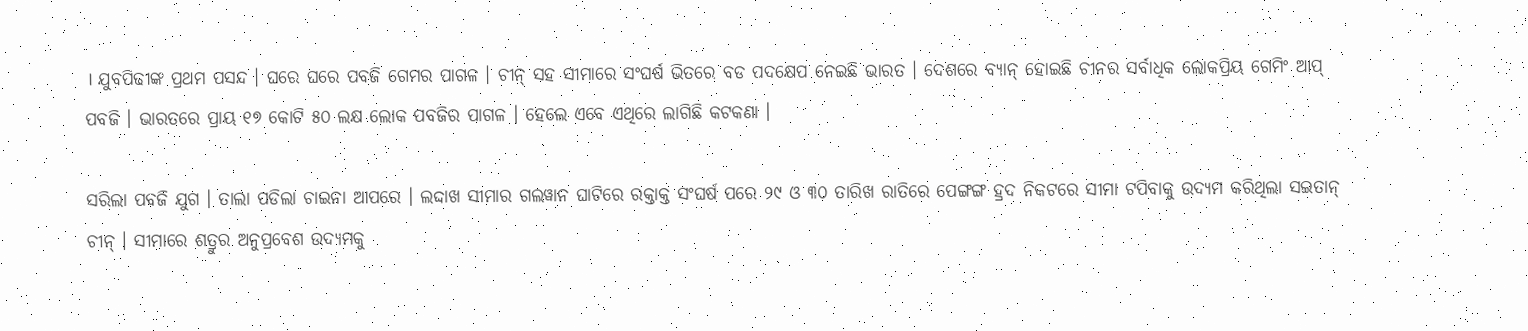। ଯୁବପିଢୀଙ୍କ ପ୍ରଥମ ପସନ୍ଦ । ଘରେ ଘରେ ପବଜି ଗେମର ପାଗଳ । ଚୀନ୍ ସହ ସୀମାରେ ସଂଘର୍ଷ ଭିତରେ ବଡ ପଦକ୍ଷେପ ନେଇଛି ଭାରତ । ଦେଶରେ ବ୍ୟାନ୍ ହୋଇଛି ଚୀନର ସର୍ବାଧିକ ଲୋକପ୍ରିୟ ଗେମିଂ ଆପ୍ ପବଜି । ଭାରତରେ ପ୍ରାୟ ୧୭ କୋଟି ୫୦ ଲକ୍ଷ ଲୋକ ପବଜିର ପାଗଳ । ହେଲେ ଏବେ ଏଥିରେ ଲାଗିଛି କଟକଣା ।

ସରିଲା ପବଜି ଯୁଗ । ତାଲା ପଡିଲା ଚାଇନା ଆପରେ । ଲଦ୍ଦାଖ ସୀମାର ଗଲୱାନ ଘାଟିରେ ରକ୍ତାକ୍ତ ସଂଘର୍ଷ ପରେ ୨୯ ଓ ୩୦ ତାରିଖ ରାତିରେ ପେଙ୍ଗଙ୍ଗ ହ୍ରଦ ନିକଟରେ ସୀମା ଟପିବାକୁ ଉଦ୍ୟମ କରିଥିଲା ସଇତାନ୍ ଚୀନ୍ । ସୀମାରେ ଶତ୍ରୁର ଅନୁପ୍ରବେଶ ଉଦ୍ୟମକୁ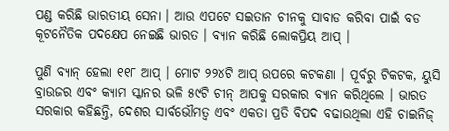ପଣ୍ଡ କରିଛି ଭାରତୀୟ ସେନା । ଆଉ ଏପଟେ ସଇତାନ ଚୀନକୁ ସାବାଡ କରିବା ପାଇଁ ବଡ କୂଟନୈତିକ ପଦକ୍ଷେପ ନେଇଛି ଭାରତ । ବ୍ୟାନ କରିଛି ଲୋକପ୍ରିୟ ଆପ୍ ।

ପୁଣି ବ୍ୟାନ୍ ହେଲା ୧୧୮ ଆପ୍ । ମୋଟ ୨୨୪ଟି ଆପ୍ ଉପରେ କଟକଣା । ପୂର୍ବରୁ ଟିକଟକ, ୟୁସି ବ୍ରାଉଜର ଏବଂ କ୍ୟାମ ସ୍କାନର ଭଳି ୫୯ଟି ଚୀନ୍ ଆପକୁ ସରକାର ବ୍ୟାନ କରିଥିଲେ । ଭାରତ ସରକାର କହିଛନ୍ତି, ଦେଶର ସାର୍ବଭୌମତ୍ୱ ଏବଂ ଏକତା ପ୍ରତି ବିପଦ ବଢାଉଥିଲା ଏହି ଚାଇନିଜ୍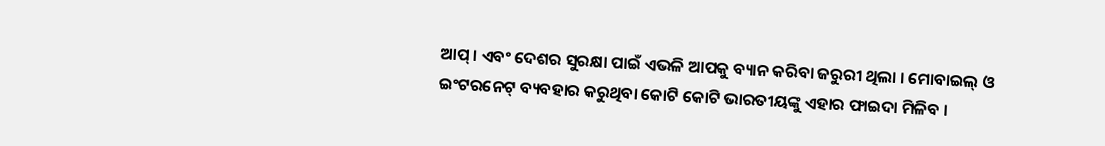ଆପ୍ । ଏବଂ ଦେଶର ସୁରକ୍ଷା ପାଇଁ ଏଭଳି ଆପକୁ ବ୍ୟାନ କରିବା ଜରୁରୀ ଥିଲା । ମୋବାଇଲ୍ ଓ ଇଂଟରନେଟ୍ ବ୍ୟବହାର କରୁଥିବା କୋଟି କୋଟି ଭାରତୀୟଙ୍କୁ ଏହାର ଫାଇଦା ମିଳିବ ।